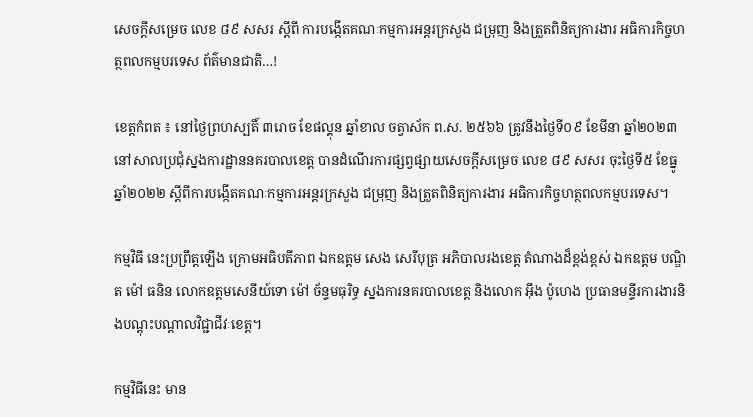សេចក្តីសម្រេច លេខ ៨៩ សសរ ស្តីពី ការបង្កើតគណៈកម្មការអន្តរក្រសួង ជម្រុញ និងត្រួតពិនិត្យការងារ អធិការកិច្ចហត្ថពលកម្មបរទេស ព័ត៌មានជាតិ…!

ខេត្តកំពត ៖ នៅថ្ងៃព្រហស្បតិ៍ ៣រោច ខែផល្គុន ឆ្នាំខាល ចត្វាស័ក ព.ស. ២៥៦៦ ត្រូវនឹងថ្ងៃទី០៩ ខែមីនា ឆ្នាំ២០២៣ នៅសាលប្រជុំស្នងការដ្ឋាននគរបាលខេត្ត បានដំណើរការផ្សព្វផ្សាយសេចក្តីសម្រេច លេខ ៨៩ សសរ ចុះថ្ងៃទី៥ ខែធ្នូ ឆ្នាំ២០២២ ស្តីពីការបង្កើតគណៈកម្មការអន្តរក្រសួង ជម្រុញ និងត្រួតពិនិត្យការងារ អធិការកិច្ចហត្ថពលកម្មបរទេស។

កម្មវិធី នេះប្រព្រឹត្តឡើង ក្រោមអធិបតីភាព ឯកឧត្តម សេង សេរីបុត្រ អភិបាលរងខេត្ត តំណាងដ៏ខ្ពង់ខ្ពស់ ឯកឧត្តម បណ្ឌិត ម៉ៅ ធនិន លោកឧត្តមសេនីយ៍ទោ ម៉ៅ ច័ន្ទមធុរិទ្ធ ស្នងការនគរបាលខេត្ត និងលោក អុឹង ប៉ូហេង ប្រធានមន្ទីរការងារនិងបណ្តុះបណ្តាលវិជ្ជាជីវៈខេត្ត។

កម្មវិធីនេះ មាន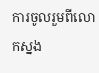ការចូលរួមពីលោកស្នង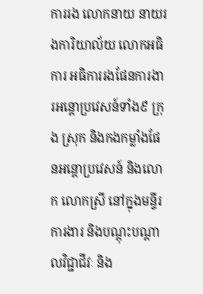ការរង លោកនាយ នាយរងការិយាល័យ លោកអធិការ អធិការរងផែនការងារអន្តោប្រវេសន៍ទាំង៩ ក្រុង ស្រុក និងកងកម្លាំងផែនអន្តោប្រវេសន៍ និងលោក លោកស្រី នៅក្នុងមន្ទីរការងារ និងបណ្តុះបណ្តាលវិជ្ជាជីវៈ និង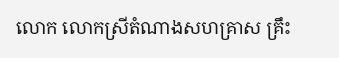លោក លោកស្រីតំណាងសហគ្រាស គ្រឹះ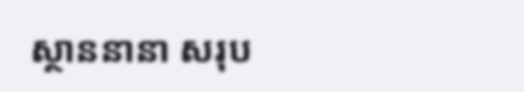ស្ថាននានា សរុប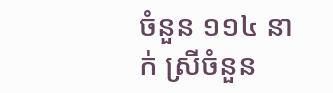ចំនួន ១១៤ នាក់ ស្រីចំនួន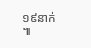១៩នាក់ ៕